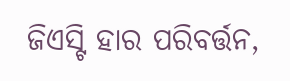ଜିଏସ୍ଟି ହାର ପରିବର୍ତ୍ତନ,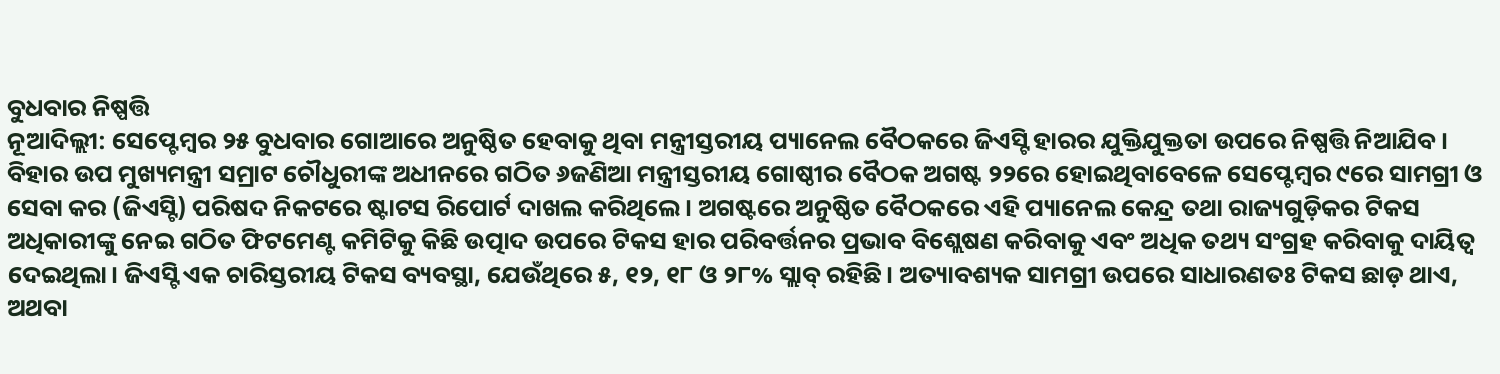ବୁଧବାର ନିଷ୍ପତ୍ତି
ନୂଆଦିଲ୍ଲୀ: ସେପ୍ଟେମ୍ବର ୨୫ ବୁଧବାର ଗୋଆରେ ଅନୁଷ୍ଠିତ ହେବାକୁ ଥିବା ମନ୍ତ୍ରୀସ୍ତରୀୟ ପ୍ୟାନେଲ ବୈଠକରେ ଜିଏସ୍ଟି ହାରର ଯୁକ୍ତିଯୁକ୍ତତା ଉପରେ ନିଷ୍ପତ୍ତି ନିଆଯିବ। ବିହାର ଉପ ମୁଖ୍ୟମନ୍ତ୍ରୀ ସମ୍ରାଟ ଚୌଧୁରୀଙ୍କ ଅଧୀନରେ ଗଠିତ ୬ଜଣିଆ ମନ୍ତ୍ରୀସ୍ତରୀୟ ଗୋଷ୍ଠୀର ବୈଠକ ଅଗଷ୍ଟ ୨୨ରେ ହୋଇଥିବାବେଳେ ସେପ୍ଟେମ୍ବର ୯ରେ ସାମଗ୍ରୀ ଓ ସେବା କର (ଜିଏସ୍ଟି) ପରିଷଦ ନିକଟରେ ଷ୍ଟାଟସ ରିପୋର୍ଟ ଦାଖଲ କରିଥିଲେ। ଅଗଷ୍ଟରେ ଅନୁଷ୍ଠିତ ବୈଠକରେ ଏହି ପ୍ୟାନେଲ କେନ୍ଦ୍ର ତଥା ରାଜ୍ୟଗୁଡ଼ିକର ଟିକସ ଅଧିକାରୀଙ୍କୁ ନେଇ ଗଠିତ ଫିଟମେଣ୍ଟ କମିଟିକୁ କିଛି ଉତ୍ପାଦ ଉପରେ ଟିକସ ହାର ପରିବର୍ତ୍ତନର ପ୍ରଭାବ ବିଶ୍ଲେଷଣ କରିବାକୁ ଏବଂ ଅଧିକ ତଥ୍ୟ ସଂଗ୍ରହ କରିବାକୁ ଦାୟିତ୍ବ ଦେଇଥିଲା। ଜିଏସ୍ଟି ଏକ ଚାରିସ୍ତରୀୟ ଟିକସ ବ୍ୟବସ୍ଥା, ଯେଉଁଥିରେ ୫, ୧୨, ୧୮ ଓ ୨୮% ସ୍ଲାବ୍ ରହିଛି। ଅତ୍ୟାବଶ୍ୟକ ସାମଗ୍ରୀ ଉପରେ ସାଧାରଣତଃ ଟିକସ ଛାଡ଼ ଥାଏ, ଅଥବା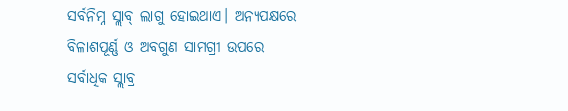ସର୍ବନିମ୍ନ ସ୍ଲାବ୍ ଲାଗୁ ହୋଇଥାଏ। ଅନ୍ୟପକ୍ଷରେ ବିଳାଶପୂର୍ଣ୍ଣ ଓ ଅବଗୁଣ ସାମଗ୍ରୀ ଉପରେ ସର୍ବାଧିକ ସ୍ଲାବ୍ର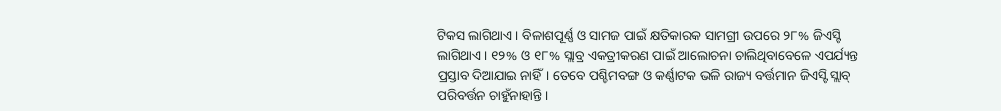ଟିକସ ଲାଗିଥାଏ। ବିଳାଶପୂର୍ଣ୍ଣ ଓ ସାମଜ ପାଇଁ କ୍ଷତିକାରକ ସାମଗ୍ରୀ ଉପରେ ୨୮% ଜିଏସ୍ଟି ଲାଗିଥାଏ। ୧୨% ଓ ୧୮% ସ୍ଲାବ୍ର ଏକତ୍ରୀକରଣ ପାଇଁ ଆଲୋଚନା ଚାଲିଥିବାବେଳେ ଏପର୍ଯ୍ୟନ୍ତ ପ୍ରସ୍ତାବ ଦିଆଯାଇ ନାହିଁ। ତେବେ ପଶ୍ଚିମବଙ୍ଗ ଓ କର୍ଣ୍ଣାଟକ ଭଳି ରାଜ୍ୟ ବର୍ତ୍ତମାନ ଜିଏସ୍ଟି ସ୍ଲାବ୍ ପରିବର୍ତ୍ତନ ଚାହୁଁନାହାନ୍ତି।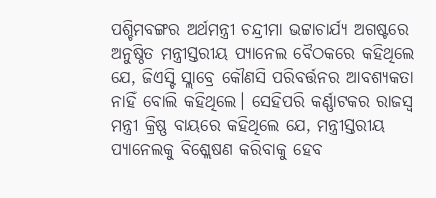ପଶ୍ଚିମବଙ୍ଗର ଅର୍ଥମନ୍ତ୍ରୀ ଚନ୍ଦ୍ରୀମା ଭଟ୍ଟାଚାର୍ଯ୍ୟ ଅଗଷ୍ଟରେ ଅନୁଷ୍ଠିତ ମନ୍ତ୍ରୀସ୍ତରୀୟ ପ୍ୟାନେଲ ବୈଠକରେ କହିଥିଲେ ଯେ, ଜିଏସ୍ଟି ସ୍ଲାବ୍ରେ କୌଣସି ପରିବର୍ତ୍ତନର ଆବଶ୍ୟକତା ନାହିଁ ବୋଲି କହିଥିଲେ। ସେହିପରି କର୍ଣ୍ଣାଟକର ରାଜସ୍ବ ମନ୍ତ୍ରୀ କ୍ରିଷ୍ଣ ବାୟରେ କହିଥିଲେ ଯେ, ମନ୍ତ୍ରୀସ୍ତରୀୟ ପ୍ୟାନେଲକୁ ବିଶ୍ଲେଷଣ କରିବାକୁ ହେବ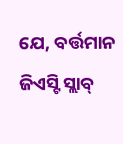ଯେ, ବର୍ତ୍ତମାନ ଜିଏସ୍ଟି ସ୍ଲାବ୍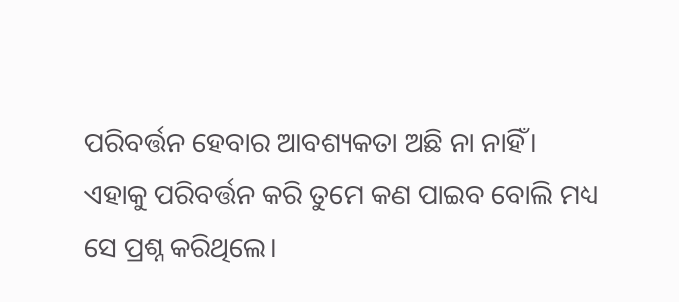ପରିବର୍ତ୍ତନ ହେବାର ଆବଶ୍ୟକତା ଅଛି ନା ନାହିଁ। ଏହାକୁ ପରିବର୍ତ୍ତନ କରି ତୁମେ କଣ ପାଇବ ବୋଲି ମଧ୍ୟ ସେ ପ୍ରଶ୍ନ କରିଥିଲେ।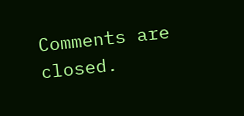Comments are closed.